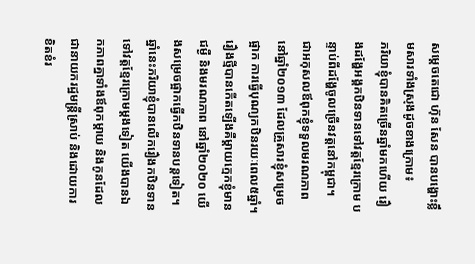សម្តេចតេជោ ហ៊ុន សែន បានបង្ហោះខ្លឹមសារទាំងស្រុងដូចខាងក្រោម៖
ភរិយាខ្ញុំបានគិតច្រើនឆ្នាំមកហើយ រឿងដង្ហែអង្គកឋិនទានទៅវត្តខ្មែរក្រោម បន្ទាប់ពីដង្ហែចូលច្រើនវត្តនៅកម្ពុជា។
ជាអកុសលឪពុកខ្ញុំទទួលមរណភាពនៅឆ្នាំ២០១៣ ដែលគ្រួសារខ្ញុំសម្រេចផ្អាក ការធ្វើបុណ្យកឋិនរយៈពេល៥ឆ្នាំ។ រឿងថ្មីបានកើតឡើងគឺម្តាយក្មេកខ្ញុំមានជម្ងឺ និងមរណភាព នៅឆ្នាំ២០២០ យើងសម្រេចផ្អាកធ្វើកឋិនទានបន្តទៀត។
ឆ្នាំនេះភរិយាខ្ញុំបានលើករឿងកឋិនទាន ទៅវត្តខ្មែរក្រោមម្តងទៀត យើងបានឯកភាពគ្នាទាំងឪពុកម្តាយ និងកូនដែលជានាយករដ្ឋមន្ត្រីស្រាប់ និងដោយការខិតខំរ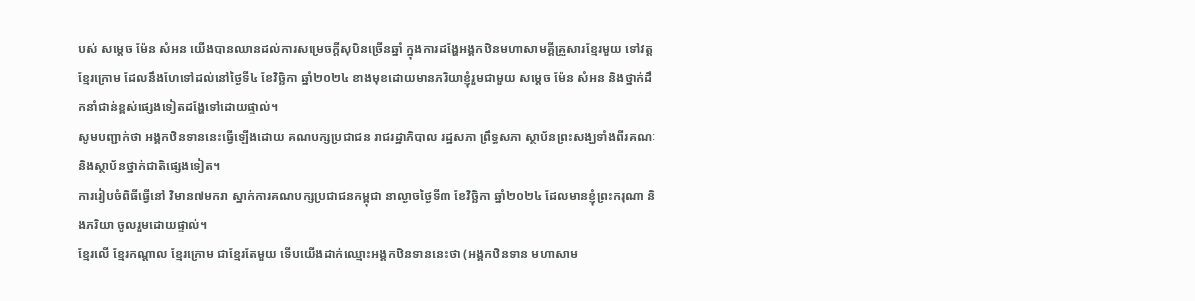បស់ សម្តេច ម៉ែន សំអន យើងបានឈានដល់ការសម្រេចក្តីសុបិនច្រើនឆ្នាំ ក្នុងការដង្ហែអង្គកឋិនមហាសាមគ្គីគ្រួសារខ្មែរមួយ ទៅវត្តខ្មែរក្រោម ដែលនឹងហែទៅដល់នៅថ្ងៃទី៤ ខែវិច្ឆិកា ឆ្នាំ២០២៤ ខាងមុខដោយមានភរិយាខ្ញុំរួមជាមួយ សម្តេច ម៉ែន សំអន និងថ្នាក់ដឹកនាំជាន់ខ្ពស់ផ្សេងទៀតដង្ហែទៅដោយផ្ទាល់។
សូមបញ្ជាក់ថា អង្គកឋិនទាននេះធ្វើឡើងដោយ គណបក្សប្រជាជន រាជរដ្ឋាភិបាល រដ្ឋសភា ព្រឹទ្ធសភា ស្ថាប័នព្រះសង្ឃទាំងពីរគណៈ និងស្ថាប័នថ្នាក់ជាតិផ្សេងទៀត។
ការរៀបចំពិធីធ្វើនៅ វិមាន៧មករា ស្នាក់ការគណបក្សប្រជាជនកម្ពុជា នាល្ងាចថ្ងៃទី៣ ខែវិច្ឆិកា ឆ្នាំ២០២៤ ដែលមានខ្ញុំព្រះករុណា និងភរិយា ចូលរួមដោយផ្ទាល់។
ខ្មែរលើ ខ្មែរកណ្តាល ខ្មែរក្រោម ជាខ្មែរតែមួយ ទើបយើងដាក់ឈ្មោះអង្គកឋិនទាននេះថា (អង្គកឋិនទាន មហាសាម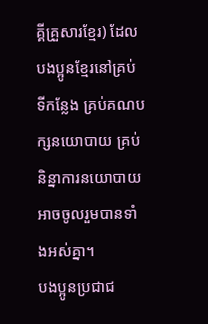គ្គីគ្រួសារខ្មែរ) ដែលបងប្អូនខ្មែរនៅគ្រប់ទីកន្លែង គ្រប់គណបក្សនយោបាយ គ្រប់និន្នាការនយោបាយ អាចចូលរួមបានទាំងអស់គ្នា។
បងប្អូនប្រជាជ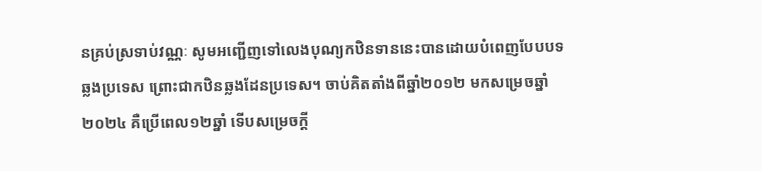នគ្រប់ស្រទាប់វណ្ណៈ សូមអញ្ជើញទៅលេងបុណ្យកឋិនទាននេះបានដោយបំពេញបែបបទឆ្លងប្រទេស ព្រោះជាកឋិនឆ្លងដែនប្រទេស។ ចាប់គិតតាំងពីឆ្នាំ២០១២ មកសម្រេចឆ្នាំ២០២៤ គឺប្រើពេល១២ឆ្នាំ ទើបសម្រេចក្តី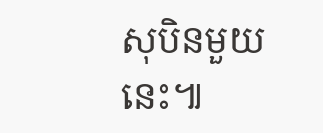សុបិនមួយនេះ៕